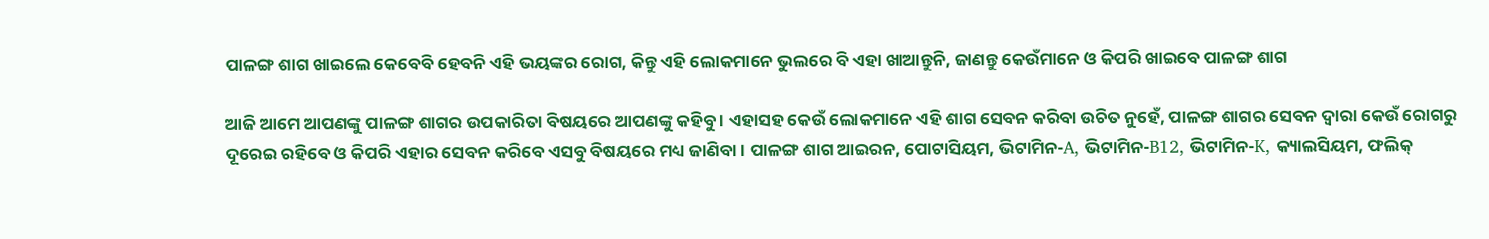ପାଳଙ୍ଗ ଶାଗ ଖାଇଲେ କେବେବି ହେବନି ଏହି ଭୟଙ୍କର ରୋଗ, କିନ୍ତୁ ଏହି ଲୋକମାନେ ଭୁଲରେ ବି ଏହା ଖାଆନ୍ତୁନି, ଜାଣନ୍ତୁ କେଉଁମାନେ ଓ କିପରି ଖାଇବେ ପାଳଙ୍ଗ ଶାଗ

ଆଜି ଆମେ ଆପଣଙ୍କୁ ପାଳଙ୍ଗ ଶାଗର ଉପକାରିତା ବିଷୟରେ ଆପଣଙ୍କୁ କହିବୁ । ଏହାସହ କେଉଁ ଲୋକମାନେ ଏହି ଶାଗ ସେବନ କରିବା ଉଚିତ ନୁହେଁ, ପାଳଙ୍ଗ ଶାଗର ସେବନ ଦ୍ଵାରା କେଉଁ ରୋଗରୁ ଦୂରେଇ ରହିବେ ଓ କିପରି ଏହାର ସେବନ କରିବେ ଏସବୁ ବିଷୟରେ ମଧ୍ୟ ଜାଣିବା । ପାଳଙ୍ଗ ଶାଗ ଆଇରନ, ପୋଟାସିୟମ, ଭିଟାମିନ-A, ଭିଟାମିନ-B12, ଭିଟାମିନ-K, କ୍ୟାଲସିୟମ, ଫଲିକ୍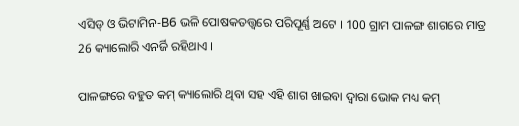ଏସିଡ୍ ଓ ଭିଟାମିନ-B6 ଭଳି ପୋଷକତତ୍ତ୍ଵରେ ପରିପୂର୍ଣ୍ଣ ଅଟେ । 100 ଗ୍ରାମ ପାଳଙ୍ଗ ଶାଗରେ ମାତ୍ର 26 କ୍ୟାଲୋରି ଏନର୍ଜି ରହିଥାଏ ।

ପାଳଙ୍ଗରେ ବହୁତ କମ୍ କ୍ୟାଲୋରି ଥିବା ସହ ଏହି ଶାଗ ଖାଇବା ଦ୍ଵାରା ଭୋକ ମଧ୍ୟ କମ୍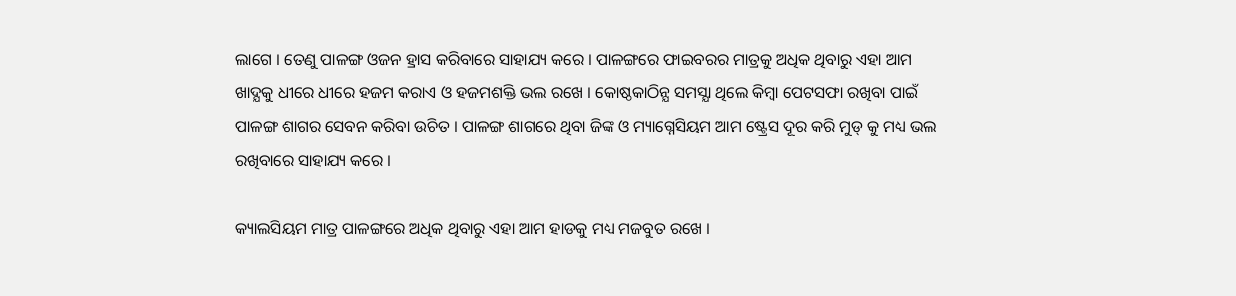ଲାଗେ । ତେଣୁ ପାଳଙ୍ଗ ଓଜନ ହ୍ରାସ କରିବାରେ ସାହାଯ୍ୟ କରେ । ପାଳଙ୍ଗରେ ଫାଇବରର ମାତ୍ରକୁ ଅଧିକ ଥିବାରୁ ଏହା ଆମ ଖାଦ୍ଯକୁ ଧୀରେ ଧୀରେ ହଜମ କରାଏ ଓ ହଜମଶକ୍ତି ଭଲ ରଖେ । କୋଷ୍ଠକାଠିନ୍ଯ ସମସ୍ଯା ଥିଲେ କିମ୍ବା ପେଟସଫା ରଖିବା ପାଇଁ ପାଳଙ୍ଗ ଶାଗର ସେବନ କରିବା ଉଚିତ । ପାଳଙ୍ଗ ଶାଗରେ ଥିବା ଜିଙ୍କ ଓ ମ୍ୟାଗ୍ନେସିୟମ ଆମ ଷ୍ଟ୍ରେସ ଦୂର କରି ମୁଡ୍ କୁ ମଧ୍ୟ ଭଲ ରଖିବାରେ ସାହାଯ୍ୟ କରେ ।

କ୍ୟାଲସିୟମ ମାତ୍ର ପାଳଙ୍ଗରେ ଅଧିକ ଥିବାରୁ ଏହା ଆମ ହାଡକୁ ମଧ୍ୟ ମଜବୁତ ରଖେ ।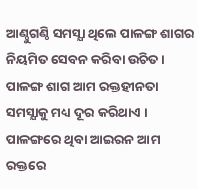ଆଣ୍ଠୁଗଣ୍ଠି ସମସ୍ଯା ଥିଲେ ପାଳଙ୍ଗ ଶାଗର ନିୟମିତ ସେବନ କରିବା ଉଚିତ । ପାଳଙ୍ଗ ଶାଗ ଆମ ରକ୍ତହୀନତା ସମସ୍ଯାକୁ ମଧ୍ୟ ଦୂର କରିଥାଏ । ପାଳଙ୍ଗରେ ଥିବା ଆଇରନ ଆମ ରକ୍ତରେ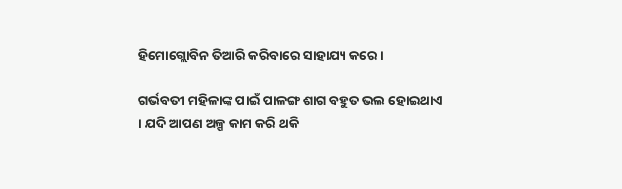ହିମୋଗ୍ଲୋବିନ ତିଆରି କରିବାରେ ସାହାଯ୍ୟ କରେ ।

ଗର୍ଭବତୀ ମହିଳାଙ୍କ ପାଇଁ ପାଳଙ୍ଗ ଶାଗ ବହୁତ ଭଲ ହୋଇଥାଏ । ଯଦି ଆପଣ ଅଳ୍ପ କାମ କରି ଥକି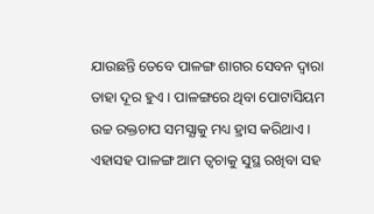ଯାଉଛନ୍ତି ତେବେ ପାଳଙ୍ଗ ଶାଗର ସେବନ ଦ୍ଵାରା ତାହା ଦୂର ହୁଏ । ପାଳଙ୍ଗରେ ଥିବା ପୋଟାସିୟମ ଉଚ୍ଚ ରକ୍ତଚାପ ସମସ୍ଯାକୁ ମଧ୍ୟ ହ୍ରାସ କରିଥାଏ । ଏହାସହ ପାଳଙ୍ଗ ଆମ ତ୍ଵଚାକୁ ସୁସ୍ଥ ରଖିବା ସହ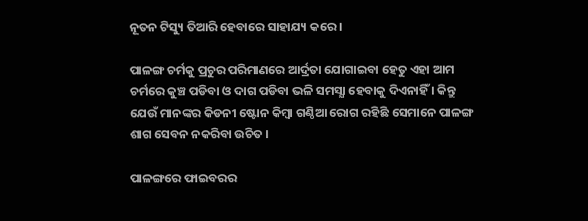ନୂତନ ଟିସ୍ୟୁ ତିଆରି ହେବାରେ ସାହାଯ୍ୟ କରେ ।

ପାଳଙ୍ଗ ଚର୍ମକୁ ପ୍ରଚୁର ପରିମାଣରେ ଆର୍ଦ୍ରତା ଯୋଗାଇବା ହେତୁ ଏହା ଆମ ଚର୍ମରେ କୁଞ୍ଚ ପଡିବା ଓ ଦାଗ ପଡିବା ଭଳି ସମସ୍ଯା ହେବାକୁ ଦିଏନାହିଁ । କିନ୍ତୁ ଯେଉଁ ମାନଙ୍କର କିଡନୀ ଷ୍ଟୋନ କିମ୍ବା ଗଣ୍ଠିଆ ରୋଗ ରହିଛି ସେମାନେ ପାଳଙ୍ଗ ଶାଗ ସେବନ ନକରିବା ଉଚିତ ।

ପାଳଙ୍ଗରେ ଫାଇବରର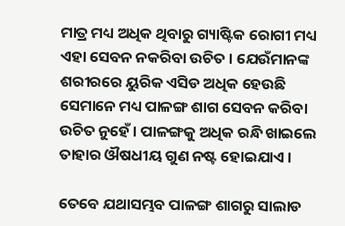ମାତ୍ର ମଧ୍ୟ ଅଧିକ ଥିବାରୁ ଗ୍ୟାଷ୍ଟିକ ରୋଗୀ ମଧ୍ୟ ଏହା ସେବନ ନକରିବା ଉଚିତ । ଯେଉଁମାନଙ୍କ ଶରୀରରେ ୟୁରିକ ଏସିଡ ଅଧିକ ହେଉଛି ସେମାନେ ମଧ୍ୟ ପାଳଙ୍ଗ ଶାଗ ସେବନ କରିବା ଉଚିତ ନୁହେଁ । ପାଳଙ୍ଗକୁ ଅଧିକ ରନ୍ଧି ଖାଇଲେ ତାହାର ଔଷଧୀୟ ଗୁଣ ନଷ୍ଟ ହୋଇଯାଏ ।

ତେବେ ଯଥାସମ୍ଭବ ପାଳଙ୍ଗ ଶାଗରୁ ସାଲାଡ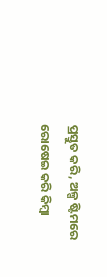ପ୍ରସ୍ତୁତ କରି, ଅଳ୍ପ ଷ୍ଟିମରେ ରୋଷେଇ କରି କିମ୍ବା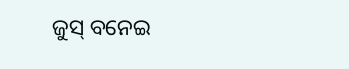ଜୁସ୍ ବନେଇ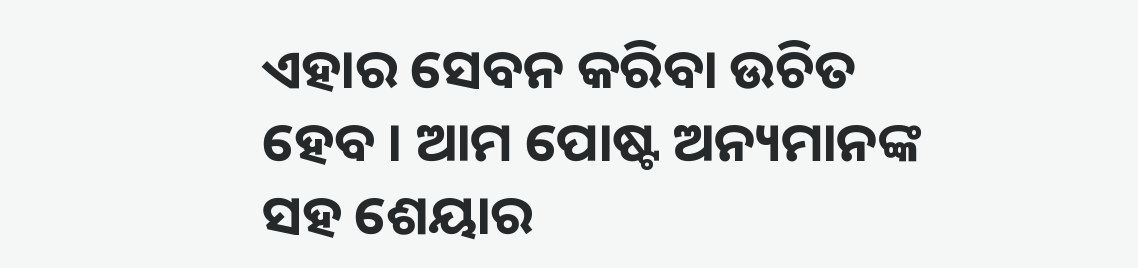ଏହାର ସେବନ କରିବା ଉଚିତ ହେବ । ଆମ ପୋଷ୍ଟ ଅନ୍ୟମାନଙ୍କ ସହ ଶେୟାର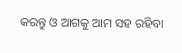କରନ୍ତୁ ଓ ଆଗକୁ ଆମ ସହ ରହିବା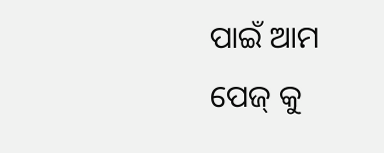ପାଇଁ ଆମ ପେଜ୍ କୁ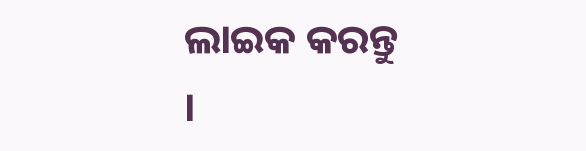ଲାଇକ କରନ୍ତୁ ।